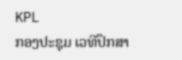KPL
ກອງປະຊຸມ ເວທີປຶກສາ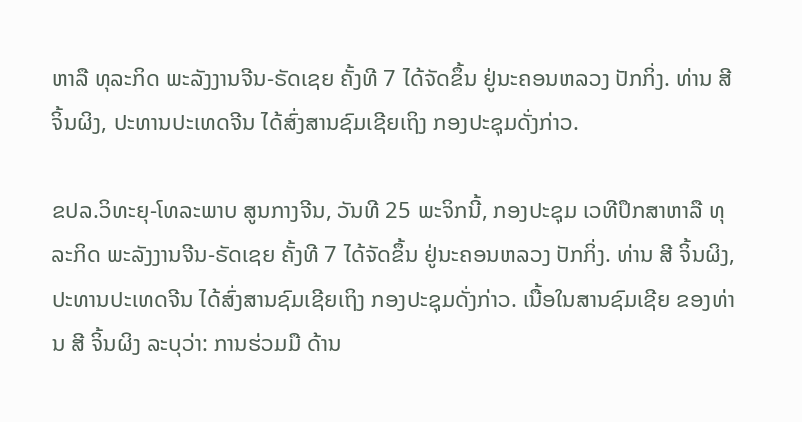ຫາລື ທຸລະກິດ ພະລັງງານຈີນ-ຣັດເຊຍ ຄັ້ງທີ 7 ໄດ້ຈັດຂຶ້ນ ຢູ່ນະຄອນຫລວງ ປັກກິ່ງ. ທ່ານ ສີ ຈິ້ນຜິງ, ປະທານປະເທດຈີນ ໄດ້ສົ່ງສານຊົມເຊີຍເຖິງ ກອງປະຊຸມດັ່ງກ່າວ.

ຂປລ.ວິທະຍຸ-ໂທລະພາບ ສູນກາງຈີນ, ວັນທີ 25 ພະຈິກນີ້, ກອງປະຊຸມ ເວທີປຶກສາຫາລື ທຸລະກິດ ພະລັງງານຈີນ-ຣັດເຊຍ ຄັ້ງທີ 7 ໄດ້ຈັດຂຶ້ນ ຢູ່ນະຄອນຫລວງ ປັກກິ່ງ. ທ່ານ ສີ ຈິ້ນຜິງ, ປະທານປະເທດຈີນ ໄດ້ສົ່ງສານຊົມເຊີຍເຖິງ ກອງປະຊຸມດັ່ງກ່າວ. ເນື້ອໃນສານຊົມເຊີຍ ຂອງທ່ານ ສີ ຈິ້ນຜິງ ລະບຸວ່າ: ການຮ່ວມມື ດ້ານ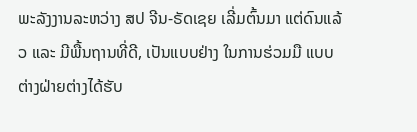ພະລັງງານລະຫວ່າງ ສປ ຈີນ-ຣັດເຊຍ ເລີ່ມຕົ້ນມາ ແຕ່ດົນແລ້ວ ແລະ ມີພື້ນຖານທີ່ດີ, ເປັນແບບຢ່າງ ໃນການຮ່ວມມື ແບບຕ່າງຝ່າຍຕ່າງໄດ້ຮັບ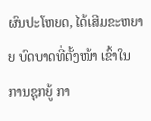ຜົນປະໂຫຍດ, ໄດ້ເສີມຂະຫຍາຍ ບົດບາດທີ່ຕັ້ງໜ້າ ເຂົ້າໃນການຊຸກຍູ້ ກາ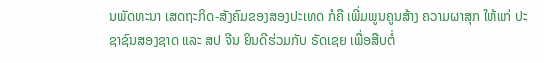ນພັດທະນາ ເສດຖະກິດ-ສັງຄົມຂອງສອງປະເທດ ກໍຄື ເພີ່ມພູນຄູນສ້າງ ຄວາມຜາສຸກ ໃຫ້ແກ່ ປະຊາຊົນສອງຊາດ ແລະ ສປ ຈີນ ຍິນດີຮ່ວມກັບ ຣັດເຊຍ ເພື່ອສືບຕໍ່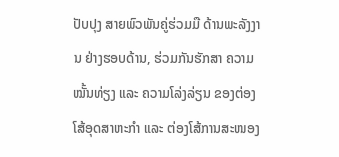ປັບປຸງ ສາຍພົວພັນຄູ່ຮ່ວມມື ດ້ານພະລັງງານ ຢ່າງຮອບດ້ານ, ຮ່ວມກັນຮັກສາ ຄວາມໝັ້ນທ່ຽງ ແລະ ຄວາມໂລ່ງລ່ຽນ ຂອງຕ່ອງໂສ້ອຸດສາຫະກຳ ແລະ ຕ່ອງໂສ້ການສະໜອງ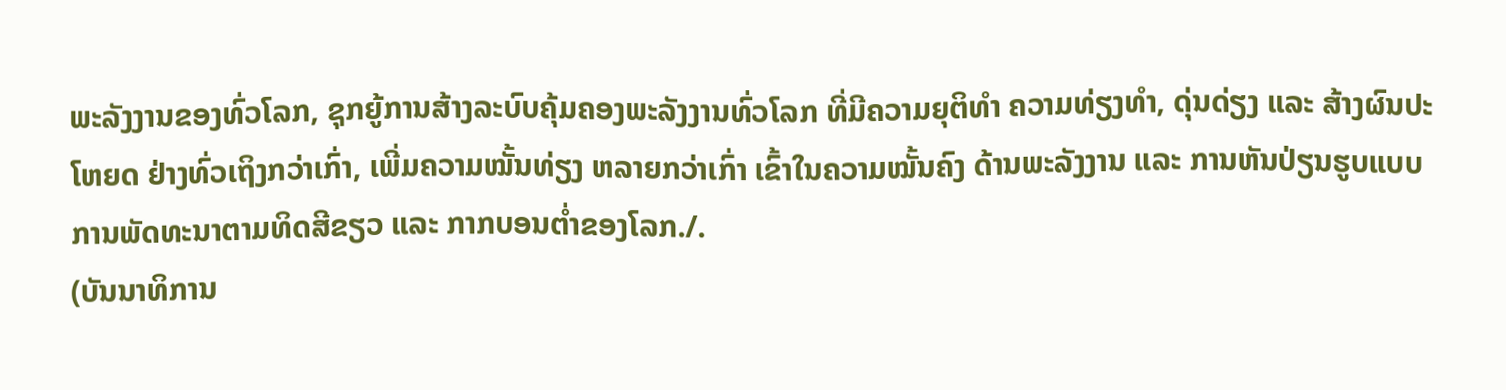ພະລັງງານຂອງທົ່ວໂລກ, ຊຸກຍູ້ການສ້າງລະບົບຄຸ້ມຄອງພະລັງງານທົ່ວໂລກ ທີ່ມີຄວາມຍຸຕິທຳ ຄວາມທ່ຽງທຳ, ດຸ່ນດ່ຽງ ແລະ ສ້າງຜົນປະໂຫຍດ ຢ່າງທົ່ວເຖິງກວ່າເກົ່າ, ເພີ່ມຄວາມໝັ້ນທ່ຽງ ຫລາຍກວ່າເກົ່າ ເຂົ້າໃນຄວາມໝັ້ນຄົງ ດ້ານພະລັງງານ ແລະ ການຫັນປ່ຽນຮູບແບບ ການພັດທະນາຕາມທິດສີຂຽວ ແລະ ກາກບອນຕ່ຳຂອງໂລກ./.
(ບັນນາທິການ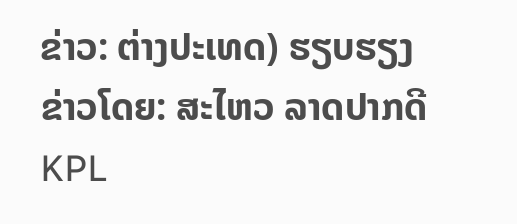ຂ່າວ: ຕ່າງປະເທດ) ຮຽບຮຽງ ຂ່າວໂດຍ: ສະໄຫວ ລາດປາກດີ
KPL